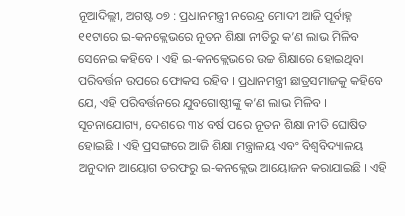ନୂଆଦିଲ୍ଲୀ, ଅଗଷ୍ଟ ୦୭ : ପ୍ରଧାନମନ୍ତ୍ରୀ ନରେନ୍ଦ୍ର ମୋଦୀ ଆଜି ପୂର୍ବାହ୍ନ ୧୧ଟାରେ ଇ-କନକ୍ଲେଭରେ ନୂତନ ଶିକ୍ଷା ନୀତିରୁ କ’ଣ ଲାଭ ମିଳିବ ସେନେଇ କହିବେ । ଏହି ଇ-କନକ୍ଲେଭରେ ଉଚ୍ଚ ଶିକ୍ଷାରେ ହୋଇଥିବା ପରିବର୍ତ୍ତନ ଉପରେ ଫୋକସ ରହିବ । ପ୍ରଧାନମନ୍ତ୍ରୀ ଛାତ୍ରସମାଜକୁ କହିବେ ଯେ, ଏହି ପରିବର୍ତ୍ତନରେ ଯୁବଗୋଷ୍ଠୀଙ୍କୁ କ’ଣ ଲାଭ ମିଳିବ ।
ସୂଚନାଯୋଗ୍ୟ, ଦେଶରେ ୩୪ ବର୍ଷ ପରେ ନୂତନ ଶିକ୍ଷା ନୀତି ଘୋଷିତ ହୋଇଛି । ଏହି ପ୍ରସଙ୍ଗରେ ଆଜି ଶିକ୍ଷା ମନ୍ତ୍ରାଳୟ ଏବଂ ବିଶ୍ୱବିଦ୍ୟାଳୟ ଅନୁଦାନ ଆୟୋଗ ତରଫରୁ ଇ-କନକ୍ଲେଭ ଆୟୋଜନ କରାଯାଇଛି । ଏହି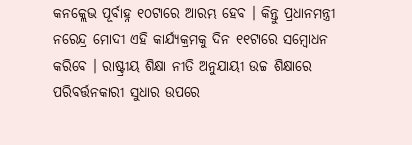କନକ୍ଲେଭ ପୂର୍ବାହ୍ନ ୧୦ଟାରେ ଆରମ୍ଭ ହେବ । କିନ୍ତୁ ପ୍ରଧାନମନ୍ତ୍ରୀ ନରେନ୍ଦ୍ର ମୋଦୀ ଏହି କାର୍ଯ୍ୟକ୍ରମକୁ ଦିନ ୧୧ଟାରେ ସମ୍ବୋଧନ କରିବେ । ରାଷ୍ଟ୍ରୀୟ ଶିକ୍ଷା ନୀତି ଅନୁଯାୟୀ ଉଚ୍ଚ ଶିକ୍ଷାରେ ପରିବର୍ତ୍ତନକାରୀ ସୁଧାର ଉପରେ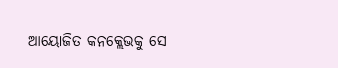ଆୟୋଜିତ କନକ୍ଲେଭକୁ ସେ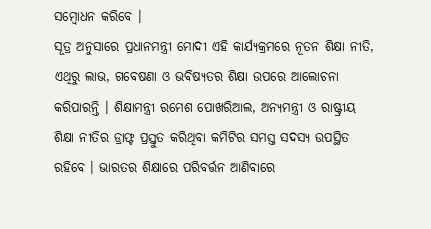ସମ୍ବୋଧନ କରିବେ ।
ସୂତ୍ର ଅନୁସାରେ ପ୍ରଧାନମନ୍ତ୍ରୀ ମୋଦୀ ଏହି କାର୍ଯ୍ୟକ୍ରମରେ ନୂତନ ଶିକ୍ଷା ନୀତି, ଏଥିରୁ ଲାଭ, ଗବେଷଣା ଓ ଭବିଷ୍ୟତର ଶିକ୍ଷା ଉପରେ ଆଲୋଚନା କରିପାରନ୍ତି । ଶିକ୍ଷାମନ୍ତ୍ରୀ ରମେଶ ପୋଖରିଆଲ, ଅନ୍ୟମନ୍ତ୍ରୀ ଓ ରାଷ୍ଟ୍ରୀୟ ଶିକ୍ଷା ନୀତିର ଡ୍ରାଫ୍ଟ ପ୍ରସ୍ତୁତ କରିଥିବା କମିଟିର ସମସ୍ତ ସଦସ୍ୟ ଉପସ୍ଥିତ ରହିବେ । ଭାରତର ଶିକ୍ଷାରେ ପରିବର୍ତ୍ତନ ଆଣିବାରେ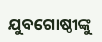ଯୁବଗୋଷ୍ଠୀଙ୍କୁ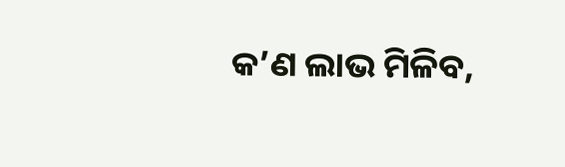କ’ଣ ଲାଭ ମିଳିବ,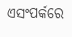ଏସଂପର୍କରେ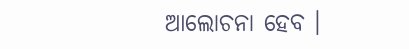ଆଲୋଚନା ହେବ ।